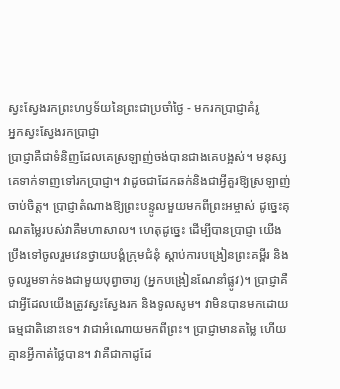ស្វះស្វែងរកព្រះហឫទ័យនៃព្រះជាប្រចាំថ្ងៃ - មករកប្រាជ្ញាគំរូ
អ្នកស្វះស្វែងរកប្រាជ្ញា
ប្រាជ្ញាគឺជាទំនិញដែលគេស្រឡាញ់ចង់បានជាងគេបង្អស់។ មនុស្សគេទាក់ទាញទៅរកប្រាជ្ញា។ វាដូចជាដែកឆក់និងជាអ្វីគួរឱ្យស្រឡាញ់ចាប់ចិត្ត។ ប្រាជ្ញាតំណាងឱ្យព្រះបន្ទូលមួយមកពីព្រះអម្ចាស់ ដូច្នេះគុណតម្លៃរបស់វាគឺមហាសាល។ ហេតុដូច្នេះ ដើម្បីបានប្រាជ្ញា យើងប្រឹងទៅចូលរួមវេនថ្វាយបង្គំក្រុមជំនុំ ស្ដាប់ការបង្រៀនព្រះគម្ពីរ និងចូលរួមទាក់ទងជាមួយបុព្វាចារ្យ (អ្នកបង្រៀនណែនាំផ្លូវ)។ ប្រាជ្ញាគឺជាអ្វីដែលយើងត្រូវស្វះស្វែងរក និងទូលសូម។ វាមិនបានមកដោយធម្មជាតិនោះទេ។ វាជាអំណោយមកពីព្រះ។ ប្រាជ្ញាមានតម្លៃ ហើយគ្មានអ្វីកាត់ថ្លៃបាន។ វាគឺជាកាដូដែ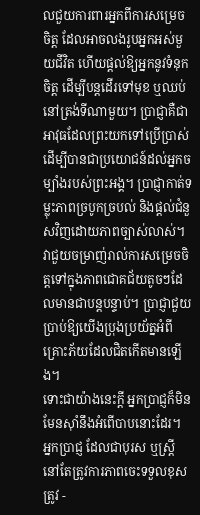លជួយការពារអ្នកពីការសម្រេចចិត្ត ដែលអាចលងរូបអ្នកអស់មួយជីវិត ហើយផ្ដល់ឱ្យអ្នកនូវទំនុកចិត្ត ដើម្បីបន្តដើរទៅមុខ ឬឈប់នៅត្រង់ទីណាមួយ។ ប្រាជ្ញាគឺជាអាវុធដែលព្រះយកទៅប្រើប្រាស់ ដើម្បីបានជាប្រយោជន៍ដល់អ្នកចម្បាំងរបស់ព្រះអង្គ។ ប្រាជ្ញាកាត់ទម្លុះភាពច្របូកច្របល់ និងផ្ដល់ជំនួសវិញដោយភាពច្បាស់លាស់។ វាជួយចម្រាញ់រាល់ការសម្រេចចិត្តទៅក្នុងភាពជោគជ័យតូចៗដែលមានជាបន្តបន្ទាប់។ ប្រាជ្ញាជួយប្រាប់ឱ្យយើងប្រុងប្រយ័ត្នអំពីគ្រោះភ័យដែលជិតកើតមានឡើង។
ទោះជាយ៉ាងនេះក្ដី អ្នកប្រាជ្ញក៏មិនមែនស៊ាំនឹងអំពើបាបនោះដែរ។ អ្នកប្រាជ្ញ ដែលជាបុរស ឬស្រ្តី នៅតែត្រូវការភាពចេះទទួលខុសត្រូវ -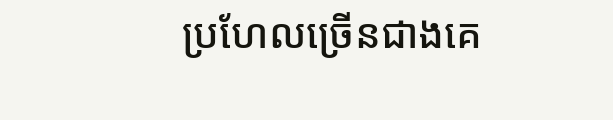ប្រហែលច្រើនជាងគេ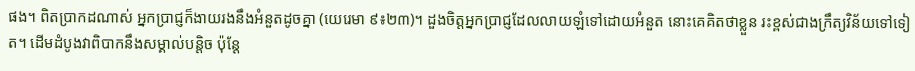ផង។ ពិតប្រាកដណាស់ អ្នកប្រាជ្ញក៏ងាយរងនឹងអំនួតដូចគ្នា (យេរេមា ៩៖២៣)។ ដួងចិត្តអ្នកប្រាជ្ញដែលលាយឡំទៅដោយអំនួត នោះគេគិតថាខ្លួន រះខ្ពស់ជាងក្រឹត្យវិន័យទៅទៀត។ ដើមដំបូងវាពិបាកនឹងសម្គាល់បន្តិច ប៉ុន្តែ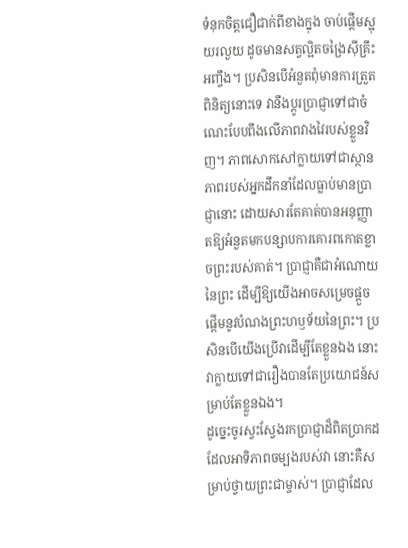ទំនុកចិត្តជឿជាក់ពីខាងក្នុង ចាប់ផ្ដើមស្អុយរលួយ ដូចមានសត្វល្អិតចង្រៃស៊ីគ្រឹះអញ្ចឹង។ ប្រសិនបើអំនួតពុំមានការត្រួតពិនិត្យនោះទេ វានឹងប្ដូរប្រាជ្ញាទៅជាចំណេះបែបពឹងលើភាពវាងវៃរបស់ខ្លួនវិញ។ ភាពសោកសៅក្លាយទៅជាស្ថានភាពរបស់អ្នកដឹកនាំដែលធ្លាប់មានប្រាជ្ញានោះ ដោយសារតែគាត់បានអនុញ្ញាតឱ្យអំនួតមកបន្សាបការគោរពកោតខ្លាចព្រះរបស់គាត់។ ប្រាជ្ញាគឺជាអំណោយនៃព្រះ ដើម្បីឱ្យយើងអាចសម្រេចផ្ដួចផ្ដើមនូវបំណងព្រះហឫទ័យនៃព្រះ។ ប្រសិនបើយើងប្រើវាដើម្បីតែខ្លួនឯង នោះវាក្លាយទៅជារឿងបានតែប្រយោជន៍សម្រាប់តែខ្លួនឯង។
ដូច្នេះចូរស្វះស្វែងរកប្រាជ្ញាដ៏ពិតប្រាកដ ដែលអាទិភាពចម្បងរបស់វា នោះគឺសម្រាប់ថ្វាយព្រះជាម្ចាស់។ ប្រាជ្ញាដែល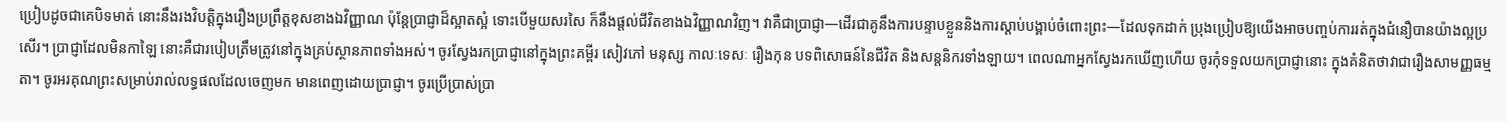ប្រៀបដូចជាគេបិទមាត់ នោះនឹងរងវិបត្តិក្នុងរឿងប្រព្រឹត្តខុសខាងឯវិញ្ញាណ ប៉ុន្តែប្រាជ្ញាដ៏ស្អាតស្អំ ទោះបើមួយសរសៃ ក៏នឹងផ្ដល់ជីវិតខាងឯវិញ្ញាណវិញ។ វាគឺជាប្រាជ្ញា—ដើរជាគូនឹងការបន្ទាបខ្លួននិងការស្ដាប់បង្គាប់ចំពោះព្រះ—ដែលទុកដាក់ ប្រុងប្រៀបឱ្យយើងអាចបញ្ចប់ការរត់ក្នុងជំនឿបានយ៉ាងល្អប្រសើរ។ ប្រាជ្ញាដែលមិនកាឡៃ នោះគឺជារបៀបត្រឹមត្រូវនៅក្នុងគ្រប់ស្ថានភាពទាំងអស់។ ចូរស្វែងរកប្រាជ្ញានៅក្នុងព្រះគម្ពីរ សៀវភៅ មនុស្ស កាលៈទេសៈ រឿងកុន បទពិសោធន៍នៃជីវិត និងសន្តនិករទាំងឡាយ។ ពេលណាអ្នកស្វែងរកឃើញហើយ ចូរកុំទទួលយកប្រាជ្ញានោះ ក្នុងគំនិតថាវាជារឿងសាមញ្ញធម្មតា។ ចូរអរគុណព្រះសម្រាប់រាល់លទ្ធផលដែលចេញមក មានពេញដោយប្រាជ្ញា។ ចូរប្រើប្រាស់ប្រា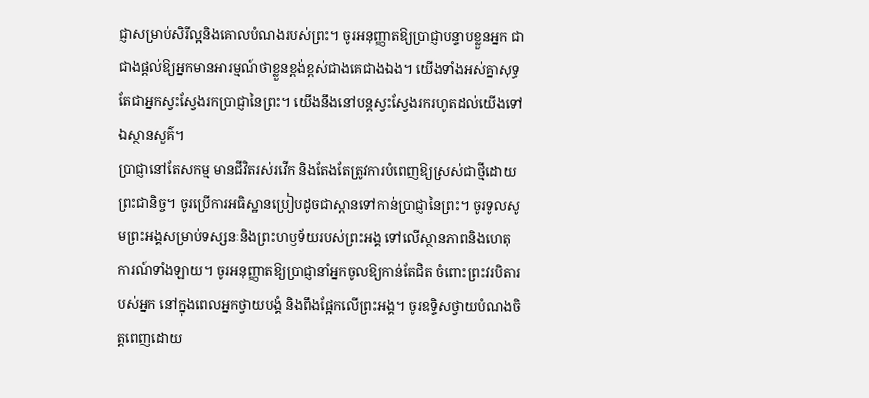ជ្ញាសម្រាប់សិរីល្អនិងគោលបំណងរបស់ព្រះ។ ចូរអនុញ្ញាតឱ្យប្រាជ្ញាបន្ទាបខ្លួនអ្នក ជាជាងផ្ដល់ឱ្យអ្នកមានអារម្មណ៍ថាខ្លួនខ្ពង់ខ្ពស់ជាងគេជាងឯង។ យើងទាំងអស់គ្នាសុទ្ធតែជាអ្នកស្វះស្វែងរកប្រាជ្ញានៃព្រះ។ យើងនឹងនៅបន្តស្វះស្វែងរករហូតដល់យើងទៅឯស្ថានសួគ៌។
ប្រាជ្ញានៅតែសកម្ម មានជីវិតរស់រវើក និងតែងតែត្រូវការបំពេញឱ្យស្រស់ជាថ្មីដោយព្រះជានិច្ច។ ចូរប្រើការអធិស្ឋានប្រៀបដូចជាស្ពានទៅកាន់ប្រាជ្ញានៃព្រះ។ ចូរទូលសូមព្រះអង្គសម្រាប់ទស្សនៈនិងព្រះហឫទ័យរបស់ព្រះអង្គ ទៅលើស្ថានភាពនិងហេតុការណ៍ទាំងឡាយ។ ចូរអនុញ្ញាតឱ្យប្រាជ្ញានាំអ្នកចូលឱ្យកាន់តែជិត ចំពោះព្រះវរបិតារបស់អ្នក នៅក្នុងពេលអ្នកថ្វាយបង្គំ និងពឹងផ្អែកលើព្រះអង្គ។ ចូរឧទ្ទិសថ្វាយបំណងចិត្តពេញដោយ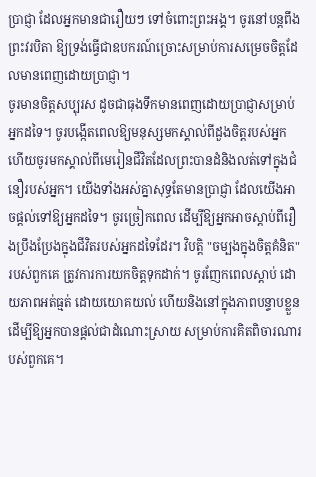ប្រាជ្ញា ដែលអ្នកមានជារឿយៗ ទៅចំពោះព្រះអង្គ។ ចូរនៅបន្តពឹងព្រះវរបិតា ឱ្យទ្រង់ធ្វើជាឧបករណ៍ច្រោះសម្រាប់ការសម្រេចចិត្តដែលមានពេញដោយប្រាជ្ញា។
ចូរមានចិត្តសប្បុរស ដូចជាធុងទឹកមានពេញដោយប្រាជ្ញាសម្រាប់អ្នកដទៃ។ ចូរបង្កើតពេលឱ្យមនុស្សមកស្គាល់ពីដួងចិត្តរបស់អ្នក ហើយចូរមកស្គាល់ពីមេរៀនជីវិតដែលព្រះបានដំនិងលត់ទៅក្នុងជំនឿរបស់អ្នក។ យើងទាំងអស់គ្នាសុទ្ធតែមានប្រាជ្ញា ដែលយើងអាចផ្ដល់ទៅឱ្យអ្នកដទៃ។ ចូរច្រៀកពេល ដើម្បីឱ្យអ្នកអាចស្ដាប់ពីរឿងប្រឹងប្រែងក្នុងជីវិតរបស់អ្នកដទៃដែរ។ វិបត្តិ "ចម្បងក្នុងចិត្តគំនិត" របស់ពួកគេ ត្រូវការការយកចិត្តទុកដាក់។ ចូរញែកពេលស្ដាប់ ដោយភាពអត់ធ្មត់ ដោយយោគយល់ ហើយនិងនៅក្នុងភាពបន្ទាបខ្លួន ដើម្បីឱ្យអ្នកបានផ្ដល់ជាដំណោះស្រាយ សម្រាប់ការគិតពិចារណារបស់ពួកគេ។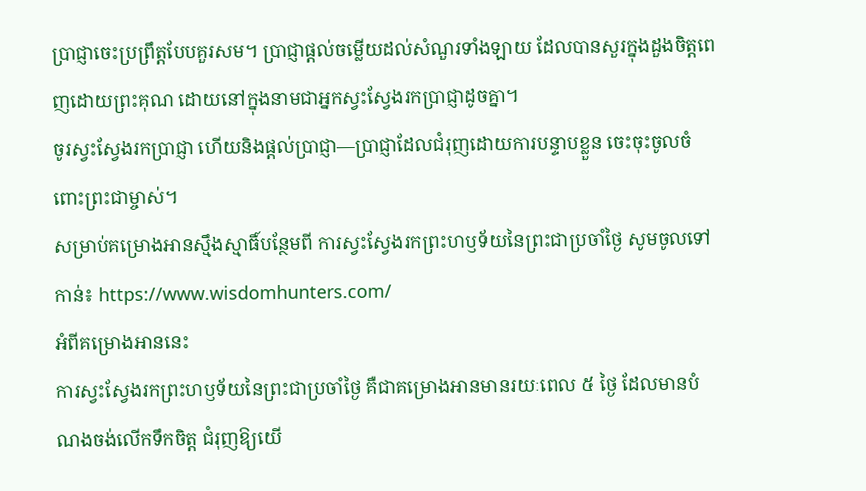ប្រាជ្ញាចេះប្រព្រឹត្តបែបគួរសម។ ប្រាជ្ញាផ្ដល់ចម្លើយដល់សំណួរទាំងឡាយ ដែលបានសួរក្នុងដួងចិត្តពេញដោយព្រះគុណ ដោយនៅក្នុងនាមជាអ្នកស្វះស្វែងរកប្រាជ្ញាដូចគ្នា។
ចូរស្វះស្វែងរកប្រាជ្ញា ហើយនិងផ្ដល់ប្រាជ្ញា—ប្រាជ្ញាដែលជំរុញដោយការបន្ទាបខ្លួន ចេះចុះចូលចំពោះព្រះជាម្ចាស់។
សម្រាប់គម្រោងអានស្មឹងស្មាធិ៍បន្ថែមពី ការស្វះស្វែងរកព្រះហឫទ័យនៃព្រះជាប្រចាំថ្ងៃ សូមចូលទៅកាន់៖ https://www.wisdomhunters.com/
អំពីគម្រោងអាននេះ
ការស្វះស្វែងរកព្រះហឫទ័យនៃព្រះជាប្រចាំថ្ងៃ គឺជាគម្រោងអានមានរយៈពេល ៥ ថ្ងៃ ដែលមានបំណងចង់លើកទឹកចិត្ត ជំរុញឱ្យយើ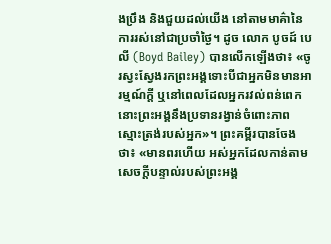ងប្រឹង និងជួយដល់យើង នៅតាមមាគ៌ានៃការរស់នៅជាប្រចាំថ្ងៃ។ ដូច លោក បូចដ៍ បេលី (Boyd Bailey) បានលើកឡើងថា៖ «ចូរស្វះស្វែងរកព្រះអង្គទោះបីជាអ្នកមិនមានអារម្មណ៍ក្ដី ឬនៅពេលដែលអ្នករវល់ពន់ពេក នោះព្រះអង្គនឹងប្រទានរង្វាន់ចំពោះភាពស្មោះត្រង់របស់អ្នក»។ ព្រះគម្ពីរបានចែងថា៖ «មានពរហើយ អស់អ្នកដែលកាន់តាមសេចក្ដីបន្ទាល់របស់ព្រះអង្គ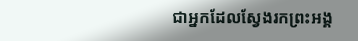ជាអ្នកដែលស្វែងរកព្រះអង្គ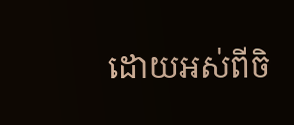ដោយអស់ពីចិ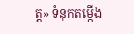ត្ត» ទំនុកតម្កើង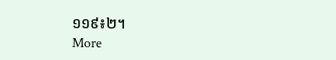១១៩៖២។
More